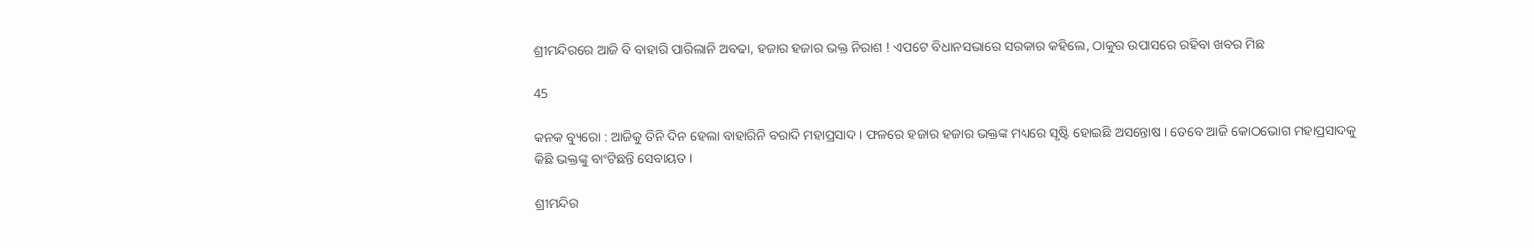ଶ୍ରୀମନ୍ଦିରରେ ଆଜି ବି ବାହାରି ପାରିଲାନି ଅବଢା, ହଜାର ହଜାର ଭକ୍ତ ନିରାଶ ! ଏପଟେ ବିଧାନସଭାରେ ସରକାର କହିଲେ, ଠାକୁର ଉପାସରେ ରହିବା ଖବର ମିଛ

45

କନକ ବ୍ୟୁରୋ : ଆଜିକୁ ତିନି ଦିନ ହେଲା ବାହାରିନି ବରାଦି ମହାପ୍ରସାଦ । ଫଳରେ ହଜାର ହଜାର ଭକ୍ତଙ୍କ ମଧ୍ୟରେ ସୃଷ୍ଟି ହୋଇଛି ଅସନ୍ତୋଷ । ତେବେ ଆଜି କୋଠଭୋଗ ମହାପ୍ରସାଦକୁ କିଛି ଭକ୍ତଙ୍କୁ ବାଂଟିଛନ୍ତି ସେବାୟତ ।

ଶ୍ରୀମନ୍ଦିର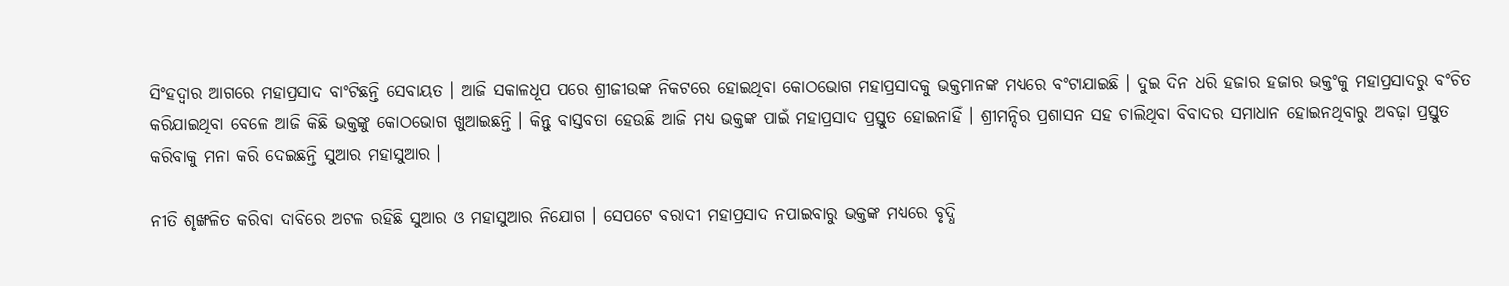ସିଂହଦ୍ୱାର ଆଗରେ ମହାପ୍ରସାଦ ବାଂଟିଛନ୍ତି ସେବାୟତ । ଆଜି ସକାଳଧୂପ ପରେ ଶ୍ରୀଜୀଉଙ୍କ ନିକଟରେ ହୋଇଥିବା କୋଠଭୋଗ ମହାପ୍ରସାଦକୁ ଭକ୍ତମାନଙ୍କ ମଧ୍ୟରେ ବଂଟାଯାଇଛି । ଦୁଇ ଦିନ ଧରି ହଜାର ହଜାର ଭକ୍ତଂକୁ ମହାପ୍ରସାଦରୁ ବଂଚିତ କରିଯାଇଥିବା ବେଳେ ଆଜି କିଛି ଭକ୍ତଙ୍କୁ କୋଠଭୋଗ ଖୁଆଇଛନ୍ତି । କିନ୍ତୁ ବାସ୍ତବତା ହେଉଛି ଆଜି ମଧ୍ୟ ଭକ୍ତଙ୍କ ପାଇଁ ମହାପ୍ରସାଦ ପ୍ରସ୍ତୁତ ହୋଇନାହିଁ । ଶ୍ରୀମନ୍ଦିର ପ୍ରଶାସନ ସହ ଚାଲିଥିବା ବିବାଦର ସମାଧାନ ହୋଇନଥିବାରୁ ଅବଢ଼ା ପ୍ରସ୍ତୁତ କରିବାକୁ ମନା କରି ଦେଇଛନ୍ତି ସୁଆର ମହାସୁଆର ।

ନୀତି ଶୃଙ୍ଖଳିତ କରିବା ଦାବିରେ ଅଟଳ ରହିଛି ସୁଆର ଓ ମହାସୁଆର ନିଯୋଗ । ସେପଟେ ବରାଦୀ ମହାପ୍ରସାଦ ନପାଇବାରୁ ଭକ୍ତଙ୍କ ମଧ୍ୟରେ ବୃଦ୍ଧି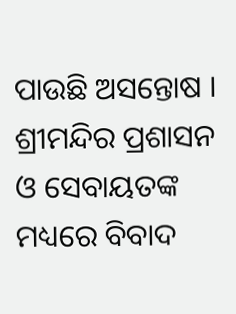ପାଉଛି ଅସନ୍ତୋଷ । ଶ୍ରୀମନ୍ଦିର ପ୍ରଶାସନ ଓ ସେବାୟତଙ୍କ ମଧ୍ୟରେ ବିବାଦ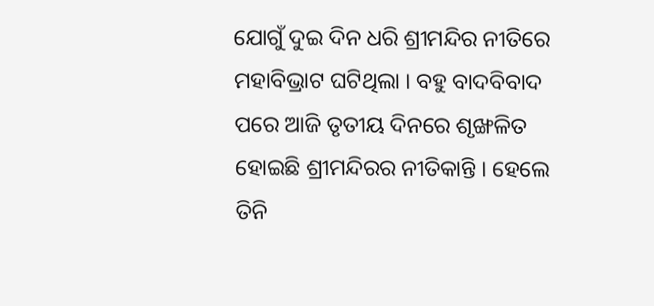ଯୋଗୁଁ ଦୁଇ ଦିନ ଧରି ଶ୍ରୀମନ୍ଦିର ନୀତିରେ ମହାବିଭ୍ରାଟ ଘଟିଥିଲା । ବହୁ ବାଦବିବାଦ ପରେ ଆଜି ତୃତୀୟ ଦିନରେ ଶୃଙ୍ଖଳିତ ହୋଇଛି ଶ୍ରୀମନ୍ଦିରର ନୀତିକାନ୍ତି । ହେଲେ ତିନି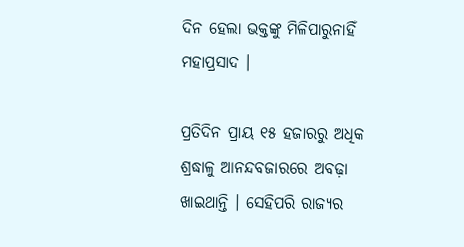ଦିନ ହେଲା ଭକ୍ତଙ୍କୁ ମିଳିପାରୁନାହିଁ ମହାପ୍ରସାଦ ।

ପ୍ରତିଦିନ ପ୍ରାୟ ୧୫ ହଜାରରୁ ଅଧିକ ଶ୍ରଦ୍ଧାଳୁ ଆନନ୍ଦବଜାରରେ ଅବଢ଼ା ଖାଇଥାନ୍ତି । ସେହିପରି ରାଜ୍ୟର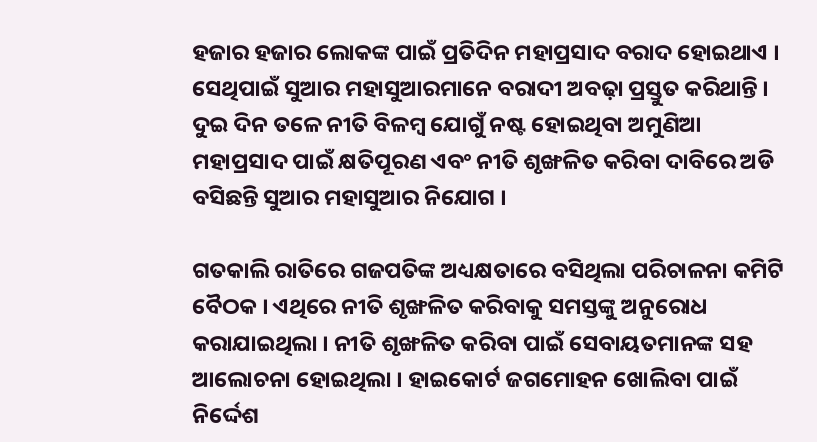ହଜାର ହଜାର ଲୋକଙ୍କ ପାଇଁ ପ୍ରତିଦିନ ମହାପ୍ରସାଦ ବରାଦ ହୋଇଥାଏ । ସେଥିପାଇଁ ସୁଆର ମହାସୁଆରମାନେ ବରାଦୀ ଅବଢ଼ା ପ୍ରସ୍ତୁତ କରିଥାନ୍ତି । ଦୁଇ ଦିନ ତଳେ ନୀତି ବିଳମ୍ବ ଯୋଗୁଁ ନଷ୍ଟ ହୋଇଥିବା ଅମୁଣିଆ ମହାପ୍ରସାଦ ପାଇଁ କ୍ଷତିପୂରଣ ଏବଂ ନୀତି ଶୃଙ୍ଖଳିତ କରିବା ଦାବିରେ ଅଡି ବସିଛନ୍ତି ସୁଆର ମହାସୁଆର ନିଯୋଗ ।

ଗତକାଲି ରାତିରେ ଗଜପତିଙ୍କ ଅଧ୍ୟକ୍ଷତାରେ ବସିଥିଲା ପରିଚାଳନା କମିଟି ବୈଠକ । ଏଥିରେ ନୀତି ଶୃଙ୍ଖଳିତ କରିବାକୁ ସମସ୍ତଙ୍କୁ ଅନୁରୋଧ କରାଯାଇଥିଲା । ନୀତି ଶୃଙ୍ଖଳିତ କରିବା ପାଇଁ ସେବାୟତମାନଙ୍କ ସହ ଆଲୋଚନା ହୋଇଥିଲା । ହାଇକୋର୍ଟ ଜଗମୋହନ ଖୋଲିବା ପାଇଁ ନିର୍ଦ୍ଦେଶ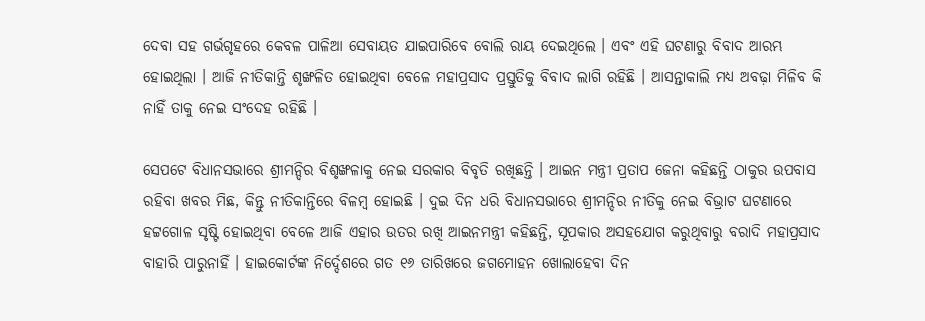ଦେବା ସହ ଗର୍ଭଗୃହରେ କେବଳ ପାଳିଆ ସେବାୟତ ଯାଇପାରିବେ ବୋଲି ରାୟ ଦେଇଥିଲେ । ଏବଂ ଏହି ଘଟଣାରୁ ବିବାଦ ଆରମ୍ଭ ହୋଇଥିଲା । ଆଜି ନୀତିକାନ୍ତି ଶୃଙ୍ଖଳିତ ହୋଇଥିବା ବେଳେ ମହାପ୍ରସାଦ ପ୍ରସ୍ତୁତିକୁ ବିବାଦ ଲାଗି ରହିଛି । ଆସନ୍ତାକାଲି ମଧ୍ୟ ଅବଢ଼ା ମିଳିବ କି ନାହିଁ ତାକୁ ନେଇ ସଂଦେହ ରହିଛି ।

ସେପଟେ ବିଧାନସଭାରେ ଶ୍ରୀମନ୍ଦିର ବିଶୃଙ୍ଖଳାକୁ ନେଇ ସରକାର ବିବୃତି ରଖିଛନ୍ତି । ଆଇନ ମନ୍ତ୍ରୀ ପ୍ରତାପ ଜେନା କହିଛନ୍ତି ଠାକୁର ଉପବାସ ରହିବା ଖବର ମିଛ, କିନ୍ତୁ ନୀତିକାନ୍ତିରେ ବିଳମ୍ବ ହୋଇଛି । ଦୁଇ ଦିନ ଧରି ବିଧାନସଭାରେ ଶ୍ରୀମନ୍ଦିର ନୀତିକୁ ନେଇ ବିଭ୍ରାଟ ଘଟଣାରେ ହଟ୍ଟଗୋଳ ସୃଷ୍ଟି ହୋଇଥିବା ବେଳେ ଆଜି ଏହାର ଉତର ରଖି ଆଇନମନ୍ତ୍ରୀ କହିଛନ୍ତି, ସୂପକାର ଅସହଯୋଗ କରୁଥିବାରୁ ବରାଦି ମହାପ୍ରସାଦ ବାହାରି ପାରୁନାହିଁ । ହାଇକୋର୍ଟଙ୍କ ନିର୍ଦ୍ଦେଶରେ ଗତ ୧୬ ତାରିଖରେ ଜଗମୋହନ ଖୋଲାହେବା ଦିନ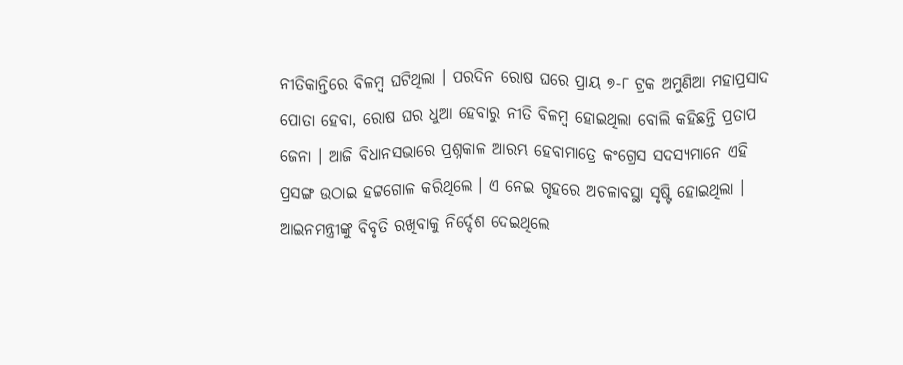ନୀତିକାନ୍ତିରେ ବିଳମ୍ବ ଘଟିଥିଲା । ପରଦିନ ରୋଷ ଘରେ ପ୍ରାୟ ୭-୮ ଟ୍ରକ ଅମୁଣିଆ ମହାପ୍ରସାଦ ପୋତା ହେବା, ରୋଷ ଘର ଧୁଆ ହେବାରୁ ନୀତି ବିଳମ୍ବ ହୋଇଥିଲା ବୋଲି କହିଛନ୍ତି ପ୍ରତାପ ଜେନା । ଆଜି ବିଧାନସଭାରେ ପ୍ରଶ୍ନକାଳ ଆରମ୍ଭ ହେବାମାତ୍ରେ କଂଗ୍ରେସ ସଦସ୍ୟମାନେ ଏହି ପ୍ରସଙ୍ଗ ଉଠାଇ ହଟ୍ଟଗୋଳ କରିଥିଲେ । ଏ ନେଇ ଗୃହରେ ଅଚଳାବସ୍ଥା ସୃଷ୍ଟି ହୋଇଥିଲା । ଆଇନମନ୍ତ୍ରୀଙ୍କୁ ବିବୃତି ରଖିବାକୁ ନିର୍ଦ୍ଦେଶ ଦେଇଥିଲେ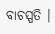ବାଚସ୍ପତି ।